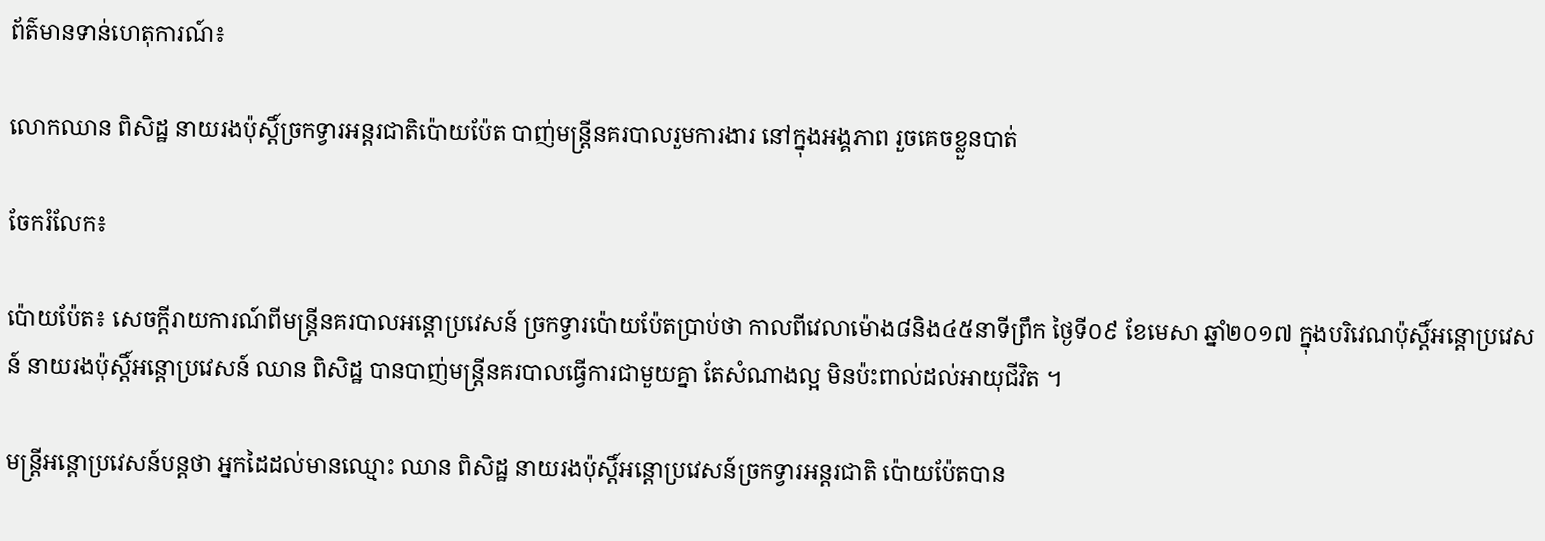ព័ត៌មានទាន់ហេតុការណ៍៖

លោកឈាន ពិសិដ្ឋ នាយរងប៉ុស្តិ៍ច្រកទ្វារអន្តរជាតិប៉ោយប៉ែត បាញ់មន្រ្តីនគរបាលរួមការងារ នៅក្នុងអង្គភាព រួចគេចខ្លួនបាត់

ចែករំលែក៖

ប៉ោយប៉ែត៖ សេចក្ដីរាយការណ៍ពីមន្ត្រីនគរបាលអន្តោប្រវេសន៍ ច្រកទ្វារប៉ោយប៉ែតប្រាប់ថា កាលពីវេលាម៉ោង៨និង៤៥នាទីព្រឹក ថ្ងៃទី០៩ ខែមេសា ឆ្នាំ២០១៧ ក្នុងបរិវេណប៉ុស្តិ៍អន្តោប្រវេសន៍ នាយរងប៉ុស្តិ៍អន្តោប្រវេសន៍ ឈាន ពិសិដ្ឋ បានបាញ់មន្រ្តីនគរបាលធ្វើការជាមួយគ្នា តែសំណាងល្អ មិនប៉ះពាល់ដល់អាយុជីវិត ។

មន្ត្រីអន្តោប្រវេសន៍បន្តថា អ្នកដៃដល់មានឈ្មោះ ឈាន ពិសិដ្ឋ នាយរងប៉ុស្តិ៍អន្តោប្រវេសន៍ច្រកទ្វារអន្តរជាតិ ប៉ោយប៉ែតបាន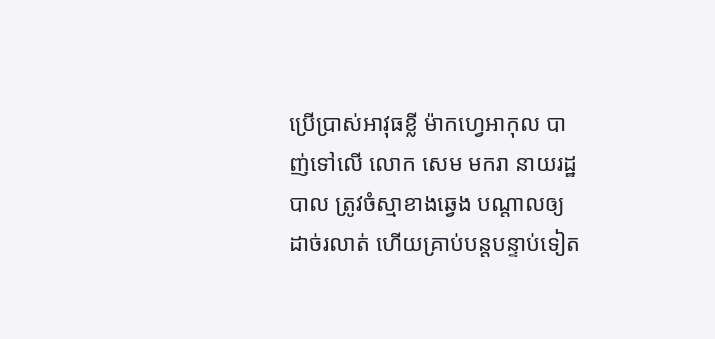ប្រើប្រាស់អាវុធខ្លី ម៉ាកហ្វេអាកុល បាញ់ទៅលើ លោក សេម មករា នាយរដ្ឋបាល ត្រូវចំស្មាខាងឆ្វេង បណ្តាលឲ្យដាច់រលាត់ ហើយគ្រាប់បន្តបន្ទាប់ទៀត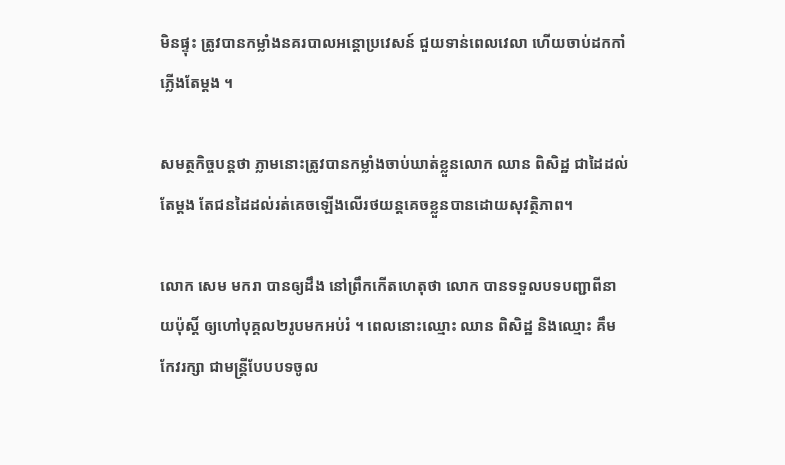មិនផ្ទុះ ត្រូវបានកម្លាំងនគរបាលអន្តោប្រវេសន៍ ជួយទាន់ពេលវេលា ហើយចាប់ដកកាំភ្លើងតែម្តង ។

សមត្ថកិច្ចបន្តថា ភ្លាមនោះត្រូវបានកម្លាំងចាប់ឃាត់ខ្លួនលោក ឈាន ពិសិដ្ឋ ជាដៃដល់តែម្តង តែជនដៃដល់រត់គេចឡើងលើរថយន្តគេចខ្លួនបានដោយសុវត្ថិភាព។

លោក សេម មករា បានឲ្យដឹង នៅព្រឹកកើតហេតុថា លោក បានទទួលបទបញ្ជាពីនាយប៉ុស្តិ៍ ឲ្យហៅបុគ្គល២រូបមកអប់រំ ។ ពេលនោះឈ្មោះ ឈាន ពិសិដ្ឋ និងឈ្មោះ គឹម កែវរក្សា ជាមន្ត្រីបែបបទចូល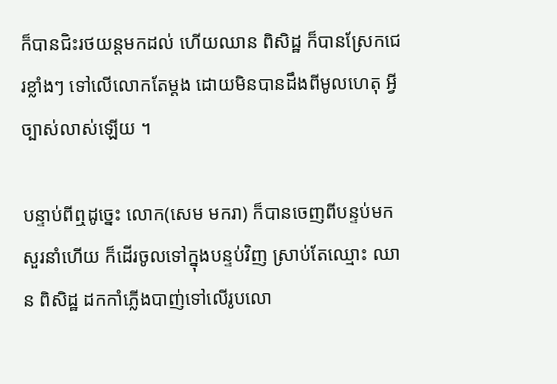ក៏បានជិះរថយន្តមកដល់ ហើយឈាន ពិសិដ្ឋ ក៏បានស្រែកជេរខ្លាំងៗ ទៅលើលោកតែម្តង ដោយមិនបានដឹងពីមូលហេតុ អ្វីច្បាស់លាស់ឡើយ ។

បន្ទាប់ពីឮដូច្នេះ លោក(សេម មករា) ក៏បានចេញពីបន្ទប់មកសួរនាំហើយ ក៏ដើរចូលទៅក្នុងបន្ទប់វិញ ស្រាប់តែឈ្មោះ ឈាន ពិសិដ្ឋ ដកកាំភ្លើងបាញ់ទៅលើរូបលោ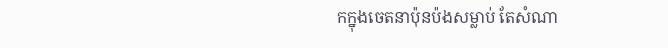កក្នុងចេតនាប៉ុនប៉ងសម្លាប់ តែសំណា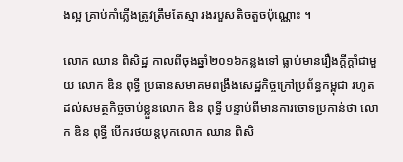ងល្អ គ្រាប់កាំភ្លើងត្រូវត្រឹមតែស្មា រងរបួសតិចតួចប៉ុណ្ណោះ ។

លោក ឈាន ពិសិដ្ឋ កាលពីចុងឆ្នាំ២០១៦កន្លងទៅ ធ្លាប់មានរឿងក្តីក្តាំជាមួយ លោក ឌិន ពុទ្ធី ប្រធានសមាគមពង្រឹងសេដ្ឋកិច្ចក្រៅប្រព័ន្ធកម្ពុជា រហូតដល់សមត្ថកិច្ចចាប់ខ្លួនលោក ឌិន ពុទ្ធី បន្ទាប់ពីមានការចោទប្រកាន់ថា លោក ឌិន ពុទ្ធី បើករថយន្តបុកលោក ឈាន ពិសិ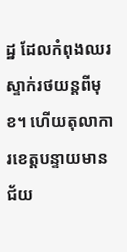ដ្ឋ ដែលកំពុងឈរស្ទាក់រថយន្តពីមុខ។ ហើយតុលាការខេត្តបន្ទាយមានជ័យ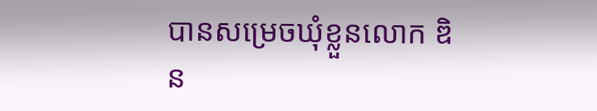បានសម្រេចឃុំខ្លួនលោក ឌិន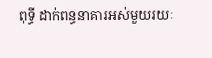ពុទ្ធី ដាក់ពន្ធនាគារអស់មួយរយៈ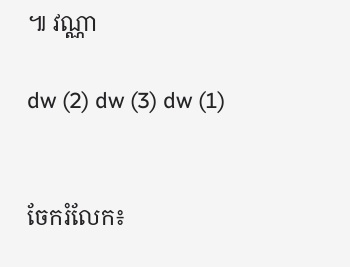៕ វណ្ណា

dw (2) dw (3) dw (1)


ចែករំលែក៖